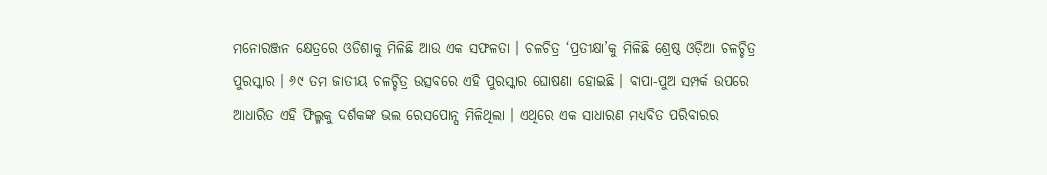ମନୋରଞ୍ଜନ କ୍ଷେତ୍ରରେ ଓଡିଶାକୁ ମିଳିଛି ଆଉ ଏକ ସଫଳତା । ଚଳଚିତ୍ର ‘ପ୍ରତୀକ୍ଷା’କୁ ମିଳିଛି ଶ୍ରେଷ୍ଠ ଓଡ଼ିଆ ଚଳଚ୍ଚିତ୍ର ପୁରସ୍କାର । ୬୯ ତମ ଜାତୀୟ ଚଳଚ୍ଚିତ୍ର ଉତ୍ସବରେ ଏହି ପୁରସ୍କାର ଘୋଷଣା ହୋଇଛି । ବାପା-ପୁଅ ସମ୍ପର୍କ ଉପରେ ଆଧାରିତ ଏହି ଫିଲ୍ମକୁ ଦର୍ଶକଙ୍କ ଭଲ ରେସପୋନ୍ସ ମିଳିଥିଲା । ଏଥିରେ ଏକ ସାଧାରଣ ମଧ୍ୟବିତ ପରିବାରର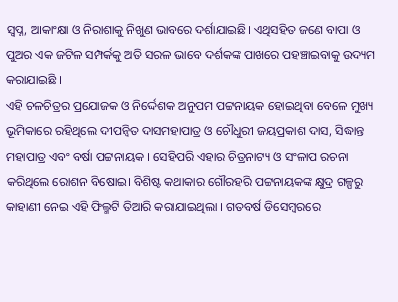ସ୍ୱପ୍ନ, ଆକାଂକ୍ଷା ଓ ନିରାଶାକୁ ନିଖୁଣ ଭାବରେ ଦର୍ଶାଯାଇଛି। ଏଥିସହିତ ଜଣେ ବାପା ଓ ପୁଅର ଏକ ଜଟିଳ ସମ୍ପର୍କକୁ ଅତି ସରଳ ଭାବେ ଦର୍ଶକଙ୍କ ପାଖରେ ପହଞ୍ଚାଇବାକୁ ଉଦ୍ୟମ କରାଯାଇଛି ।
ଏହି ଚଳଚିତ୍ରର ପ୍ରଯୋଜକ ଓ ନିର୍ଦ୍ଦେଶକ ଅନୁପମ ପଟ୍ଟନାୟକ ହୋଇଥିବା ବେଳେ ମୁଖ୍ୟ ଭୂମିକାରେ ରହିଥିଲେ ଦୀପନ୍ୱିତ ଦାସମହାପାତ୍ର ଓ ଚୌଧୁରୀ ଜୟପ୍ରକାଶ ଦାସ, ସିଦ୍ଧାନ୍ତ ମହାପାତ୍ର ଏବଂ ବର୍ଷା ପଟ୍ଟନାୟକ । ସେହିପରି ଏହାର ଚିତ୍ରନାଟ୍ୟ ଓ ସଂଳାପ ରଚନା କରିଥିଲେ ରୋଶନ ବିଷୋଇ। ବିଶିଷ୍ଟ କଥାକାର ଗୌରହରି ପଟ୍ଟନାୟକଙ୍କ କ୍ଷୁଦ୍ର ଗଳ୍ପରୁ କାହାଣୀ ନେଇ ଏହି ଫିଲ୍ମଟି ତିଆରି କରାଯାଇଥିଲା । ଗତବର୍ଷ ଡିସେମ୍ବରରେ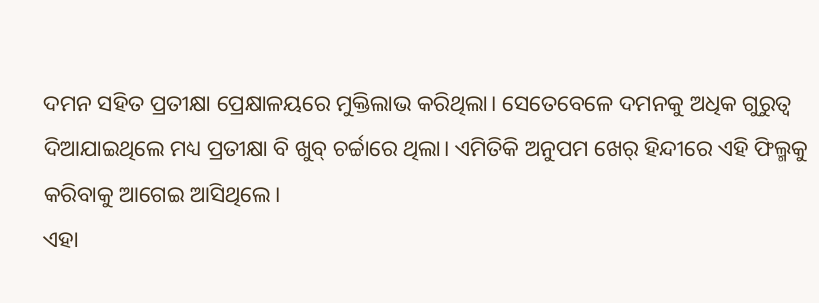ଦମନ ସହିତ ପ୍ରତୀକ୍ଷା ପ୍ରେକ୍ଷାଳୟରେ ମୁକ୍ତିଲାଭ କରିଥିଲା। ସେତେବେଳେ ଦମନକୁ ଅଧିକ ଗୁରୁତ୍ୱ ଦିଆଯାଇଥିଲେ ମଧ୍ୟ ପ୍ରତୀକ୍ଷା ବି ଖୁବ୍ ଚର୍ଚ୍ଚାରେ ଥିଲା। ଏମିତିକି ଅନୁପମ ଖେର୍ ହିନ୍ଦୀରେ ଏହି ଫିଲ୍ମକୁ କରିବାକୁ ଆଗେଇ ଆସିଥିଲେ।
ଏହା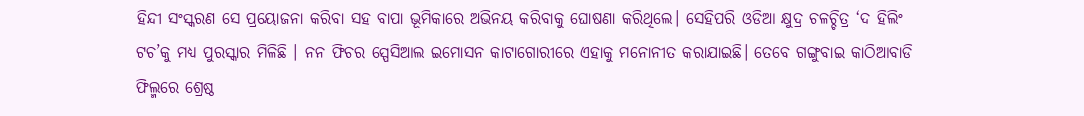ହିନ୍ଦୀ ସଂସ୍କରଣ ସେ ପ୍ରୟୋଜନା କରିବା ସହ ବାପା ଭୂମିକାରେ ଅଭିନୟ କରିବାକୁ ଘୋଷଣା କରିଥିଲେ। ସେହିପରି ଓଡିଆ କ୍ଷୁଦ୍ର ଚଳଚ୍ଚିତ୍ର ‘ଦ ହିଲିଂ ଟଚ’କୁ ମଧ୍ୟ ପୁରସ୍କାର ମିଳିଛି । ନନ ଫିଚର ସ୍ପେସିଆଲ ଇମୋସନ କାଟାଗୋରୀରେ ଏହାକୁ ମନୋନୀତ କରାଯାଇଛି। ତେବେ ଗଙ୍ଗୁବାଇ କାଠିଆବାଡି ଫିଲ୍ମରେ ଶ୍ରେଷ୍ଠ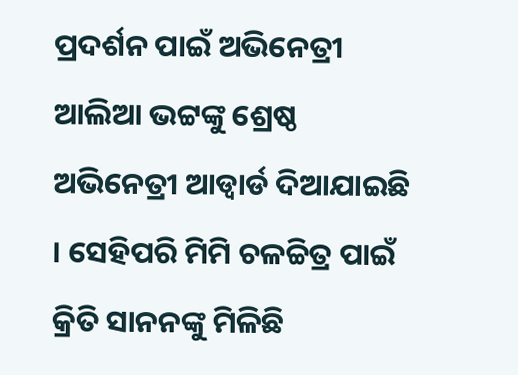ପ୍ରଦର୍ଶନ ପାଇଁ ଅଭିନେତ୍ରୀ ଆଲିଆ ଭଟ୍ଟଙ୍କୁ ଶ୍ରେଷ୍ଠ ଅଭିନେତ୍ରୀ ଆଡ୍ବାର୍ଡ ଦିଆଯାଇଛି । ସେହିପରି ମିମି ଚଳଚ୍ଚିତ୍ର ପାଇଁ କ୍ରିତି ସାନନଙ୍କୁ ମିଳିଛି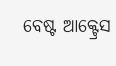ବେଷ୍ଟ ଆକ୍ଟ୍ରେସ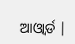ଆଓ୍ବାର୍ଡ |